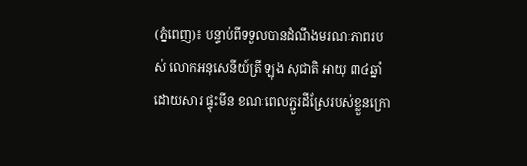(ភ្នំពេញ)៖ បន្ទាប់ពីទទួលបានដំណឹងមរណៈភាពរបស់ លោកអនុសេនីយ៍ត្រី ឡុង សុជាតិ អាយុ ៣៤ឆ្នាំ ដោយសារ ផ្ទុះមីន ខណៈពេលភ្ជួរដីស្រែរបស់ខ្លួនក្រោ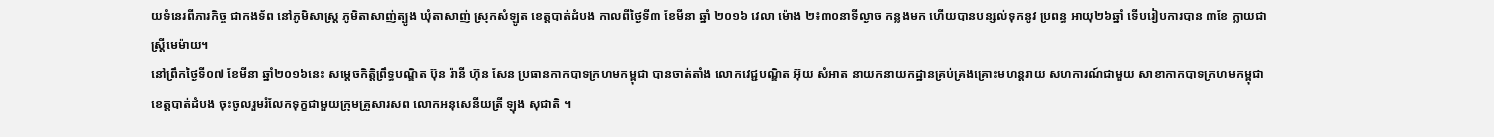យទំនេរពីភារកិច្ច ជាកងទ័ព នៅភូមិសាស្ត្រ ភូមិតាសាញ់ត្បូង ឃុំតាសាញ់ ស្រុកសំឡូត ខេត្តបាត់ដំបង កាលពីថ្ងៃទី៣ ខែមីនា ឆ្នាំ ២០១៦ វេលា ម៉ោង ២៖៣០នាទីល្ងាច កន្លងមក ហើយបានបន្សល់ទុកនូវ ប្រពន្ធ អាយុ២៦ឆ្នាំ ទើបរៀបការបាន ៣ខែ ក្លាយជាស្ត្រីមេម៉ាយ។
នៅព្រឹកថ្ងៃទី០៧ ខែមីនា ឆ្នាំ២០១៦នេះ សម្តេចកិត្តិព្រឹទ្ធបណ្ឌិត ប៊ុន រ៉ានី ហ៊ុន សែន ប្រធានកាកបាទក្រហមកម្ពុជា បានចាត់តាំង លោកវេជ្ជបណ្ឌិត អ៊ុយ សំអាត នាយកនាយកដ្ឋានគ្រប់គ្រងគ្រោះមហន្តរាយ សហការណ៍ជាមួយ សាខាកាកបាទក្រហមកម្ពុជា ខេត្តបាត់ដំបង ចុះចូលរួមរំលែកទុក្ខជាមួយក្រុមគ្រួសារសព លោកអនុសេនីយត្រី ឡុង សុជាតិ ។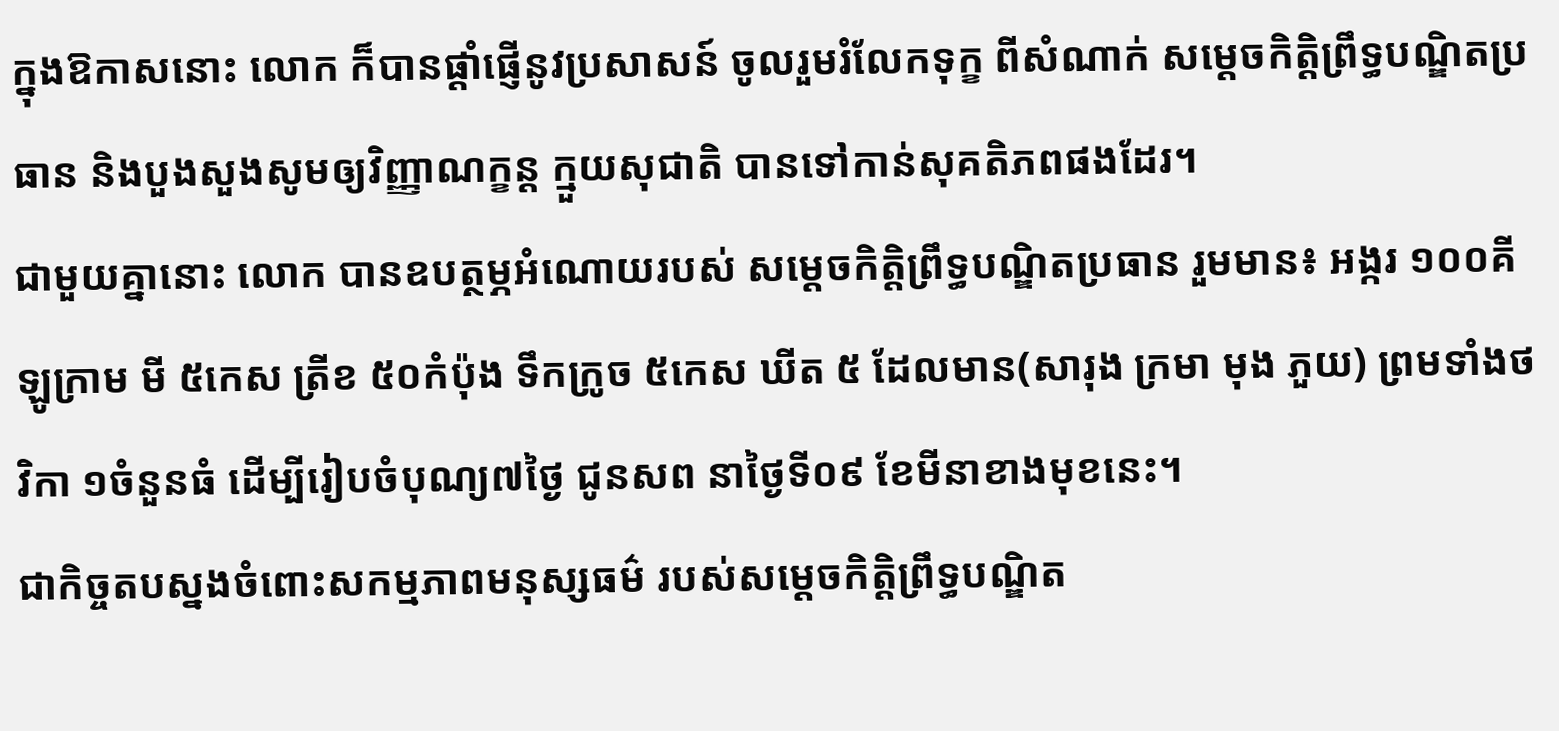ក្នុងឱកាសនោះ លោក ក៏បានផ្តាំផ្ញើនូវប្រសាសន៍ ចូលរួមរំលែកទុក្ខ ពីសំណាក់ សម្តេចកិត្តិព្រឹទ្ធបណ្ឌិតប្រធាន និងបួងសួងសូមឲ្យវិញ្ញាណក្ខន្ត ក្មួយសុជាតិ បានទៅកាន់សុគតិភពផងដែរ។
ជាមួយគ្នានោះ លោក បានឧបត្ថម្ភអំណោយរបស់ សម្តេចកិត្តិព្រឹទ្ធបណ្ឌិតប្រធាន រួមមាន៖ អង្ករ ១០០គីឡូក្រាម មី ៥កេស ត្រីខ ៥០កំប៉ុង ទឹកក្រូច ៥កេស ឃីត ៥ ដែលមាន(សារុង ក្រមា មុង ភួយ) ព្រមទាំងថវិកា ១ចំនួនធំ ដើម្បីរៀបចំបុណ្យ៧ថ្ងៃ ជូនសព នាថ្ងៃទី០៩ ខែមីនាខាងមុខនេះ។
ជាកិច្ចតបស្នងចំពោះសកម្មភាពមនុស្សធម៌ របស់សម្តេចកិត្តិព្រឹទ្ធបណ្ឌិត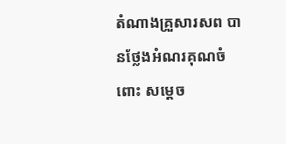តំណាងគ្រួសារសព បានថ្លែងអំណរគុណចំពោះ សម្តេច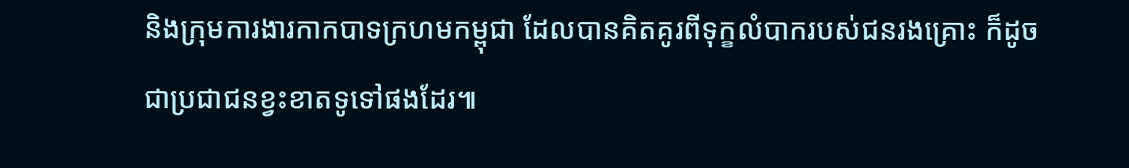និងក្រុមការងារកាកបាទក្រហមកម្ពុជា ដែលបានគិតគូរពីទុក្ខលំបាករបស់ជនរងគ្រោះ ក៏ដូចជាប្រជាជនខ្វះខាតទូទៅផងដែរ៕